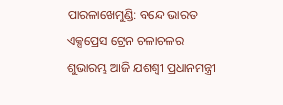ପାରଳାଖେମୁଣ୍ଡି: ବନ୍ଦେ ଭାରତ ଏକ୍ସପ୍ରେସ ଟ୍ରେନ ଚଳାଚଳର ଶୁଭାରମ୍ଭ ଆଜି ଯଶଶ୍ଵୀ ପ୍ରଧାନମନ୍ତ୍ରୀ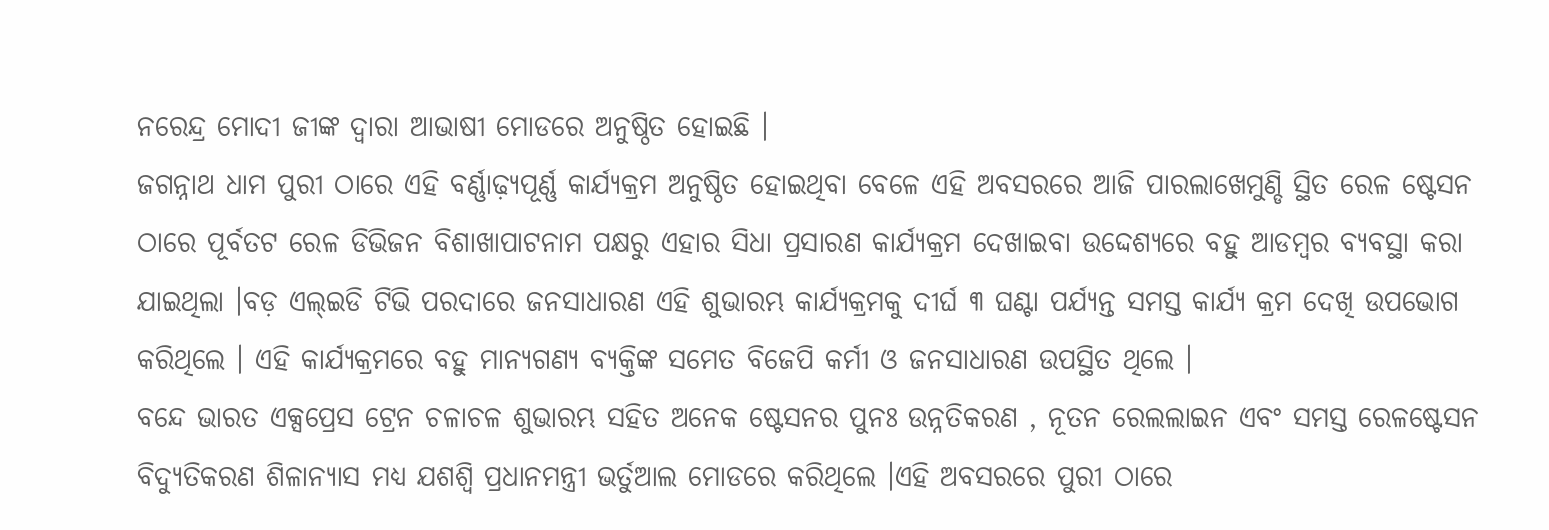ନରେନ୍ଦ୍ର ମୋଦୀ ଜୀଙ୍କ ଦ୍ଵାରା ଆଭାଷୀ ମୋଡରେ ଅନୁଷ୍ଠିତ ହୋଇଛି ।
ଜଗନ୍ନାଥ ଧାମ ପୁରୀ ଠାରେ ଏହି ବର୍ଣ୍ଣାଢ଼୍ୟପୂର୍ଣ୍ଣ କାର୍ଯ୍ୟକ୍ରମ ଅନୁଷ୍ଠିତ ହୋଇଥିବା ବେଳେ ଏହି ଅବସରରେ ଆଜି ପାରଲାଖେମୁଣ୍ଡି ସ୍ଥିତ ରେଳ ଷ୍ଟେସନ ଠାରେ ପୂର୍ବତଟ ରେଳ ଡିଭିଜନ ବିଶାଖାପାଟନାମ ପକ୍ଷରୁ ଏହାର ସିଧା ପ୍ରସାରଣ କାର୍ଯ୍ୟକ୍ରମ ଦେଖାଇବା ଉଦ୍ଦେଶ୍ୟରେ ବହୁ ଆଡମ୍ବର ବ୍ୟବସ୍ଥା କରା ଯାଇଥିଲା ।ବଡ଼ ଏଲ୍ଇଡି ଟିଭି ପରଦାରେ ଜନସାଧାରଣ ଏହି ଶୁଭାରମ୍ଭ କାର୍ଯ୍ୟକ୍ରମକୁ ଦୀର୍ଘ ୩ ଘଣ୍ଟା ପର୍ଯ୍ୟନ୍ତ ସମସ୍ତ କାର୍ଯ୍ୟ କ୍ରମ ଦେଖି ଉପଭୋଗ କରିଥିଲେ । ଏହି କାର୍ଯ୍ୟକ୍ରମରେ ବହୁ ମାନ୍ୟଗଣ୍ୟ ବ୍ୟକ୍ତିଙ୍କ ସମେତ ବିଜେପି କର୍ମୀ ଓ ଜନସାଧାରଣ ଉପସ୍ଥିତ ଥିଲେ ।
ବନ୍ଦେ ଭାରତ ଏକ୍ସପ୍ରେସ ଟ୍ରେନ ଚଳାଚଳ ଶୁଭାରମ୍ଭ ସହିତ ଅନେକ ଷ୍ଟେସନର ପୁନଃ ଉନ୍ନତିକରଣ , ନୂତନ ରେଲଲାଇନ ଏବଂ ସମସ୍ତ ରେଳଷ୍ଟେସନ ବିଦ୍ୟୁତିକରଣ ଶିଳାନ୍ୟାସ ମଧ୍ୟ ଯଶଶ୍ଵି ପ୍ରଧାନମନ୍ତ୍ରୀ ଭର୍ତୁଆଲ ମୋଡରେ କରିଥିଲେ ।ଏହି ଅବସରରେ ପୁରୀ ଠାରେ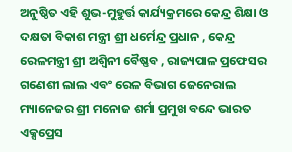ଅନୁଷ୍ଠିତ ଏହି ଶୁଭ-ମୁହୁର୍ତ୍ତ କାର୍ଯ୍ୟକ୍ରମରେ କେନ୍ଦ୍ର ଶିକ୍ଷା ଓ ଦକ୍ଷତା ବିକାଶ ମନ୍ତ୍ରୀ ଶ୍ରୀ ଧର୍ମେନ୍ଦ୍ର ପ୍ରଧାନ , କେନ୍ଦ୍ର ରେଳମନ୍ତ୍ରୀ ଶ୍ରୀ ଅଶ୍ୱିନୀ ବୈଷ୍ଣବ , ରାଜ୍ୟପାଳ ପ୍ରଫେସର ଗଣେଶୀ ଲାଲ ଏବଂ ରେଳ ବିଭାଗ ଜେନେରାଲ ମ୍ୟାନେଜର ଶ୍ରୀ ମନୋଜ ଶର୍ମା ପ୍ରମୁଖ ବନ୍ଦେ ଭାରତ ଏକ୍ସପ୍ରେସ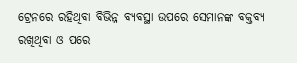ଟ୍ରେନରେ ରହିଥିବା ବିଭିନ୍ନ ବ୍ୟବସ୍ଥା ଉପରେ ସେମାନଙ୍କ ବକ୍ତବ୍ୟ ରଖିଥିବା ଓ ପରେ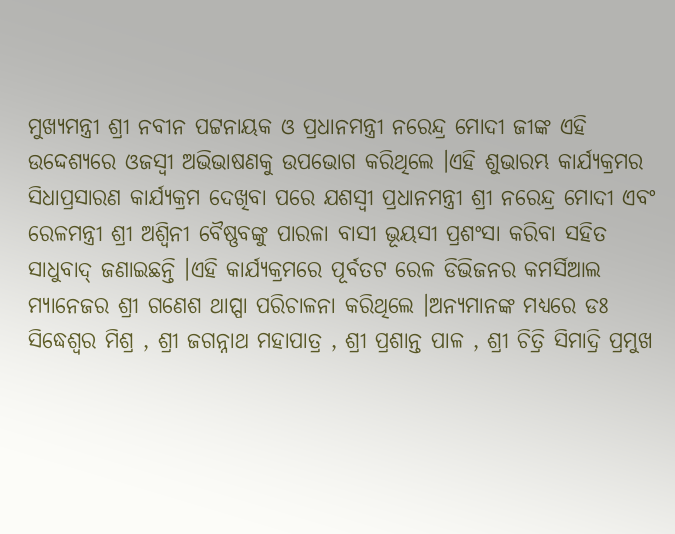ମୁଖ୍ୟମନ୍ତ୍ରୀ ଶ୍ରୀ ନବୀନ ପଟ୍ଟନାୟକ ଓ ପ୍ରଧାନମନ୍ତ୍ରୀ ନରେନ୍ଦ୍ର ମୋଦୀ ଜୀଙ୍କ ଏହି ଉଦ୍ଦେଶ୍ୟରେ ଓଜସ୍ୱୀ ଅଭିଭାଷଣକୁ ଉପଭୋଗ କରିଥିଲେ ।ଏହି ଶୁଭାରମ୍ଭ କାର୍ଯ୍ୟକ୍ରମର ସିଧାପ୍ରସାରଣ କାର୍ଯ୍ୟକ୍ରମ ଦେଖିବା ପରେ ଯଶସ୍ୱୀ ପ୍ରଧାନମନ୍ତ୍ରୀ ଶ୍ରୀ ନରେନ୍ଦ୍ର ମୋଦୀ ଏବଂ ରେଳମନ୍ତ୍ରୀ ଶ୍ରୀ ଅଶ୍ୱିନୀ ବୈଷ୍ଣବଙ୍କୁ ପାରଳା ବାସୀ ଭୂୟସୀ ପ୍ରଶଂସା କରିବା ସହିତ ସାଧୁବାଦ୍ ଜଣାଇଛନ୍ତି ।ଏହି କାର୍ଯ୍ୟକ୍ରମରେ ପୂର୍ବତଟ ରେଳ ଡିଭିଜନର କମର୍ସିଆଲ ମ୍ୟାନେଜର ଶ୍ରୀ ଗଣେଶ ଥାପ୍ପା ପରିଚାଳନା କରିଥିଲେ ।ଅନ୍ୟମାନଙ୍କ ମଧ୍ୟରେ ଡଃ ସିଦ୍ଧେଶ୍ୱର ମିଶ୍ର , ଶ୍ରୀ ଜଗନ୍ନାଥ ମହାପାତ୍ର , ଶ୍ରୀ ପ୍ରଶାନ୍ତ ପାଳ , ଶ୍ରୀ ଚିତ୍ରି ସିମାଦ୍ରି ପ୍ରମୁଖ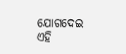ଯୋଗଦେଇ ଏହି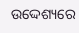ଉଦ୍ଦେଶ୍ୟରେ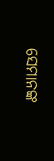ସେମାନଙ୍କ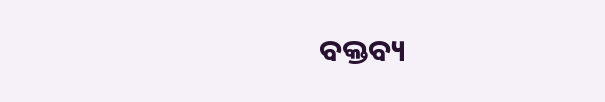ବକ୍ତବ୍ୟ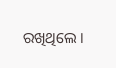ରଖିଥିଲେ ।